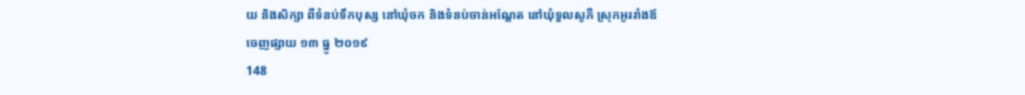យ និងសិក្សា ពីទំនប់ទឹកបុស្ស នៅឃុំចក និងទំនប់ចាន់អណ្តែត នៅឃុំទួលសូភី ស្រុកអូររាំងឪ
ចេញផ្សាយ ១៣ ធ្នូ ២០១៩
148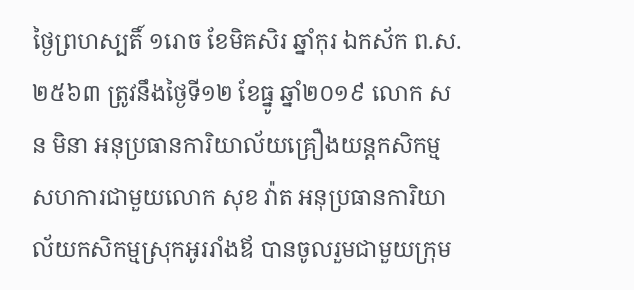ថ្ងៃព្រហស្បតិ៍ ១រោច ខែមិគសិរ ឆ្នាំកុរ ឯកស័ក ព.ស.២៥៦៣ ត្រូវនឹងថ្ងៃទី១២ ខែធ្នូ ឆ្នាំ២០១៩ លោក សន មិនា អនុប្រធានការិយាល័យគ្រឿងយន្តកសិកម្ម សហការជាមួយលោក សុខ វ៉ាត អនុប្រធានការិយាល័យកសិកម្មស្រុកអូររាំងឪ បានចូលរួមជាមួយក្រុម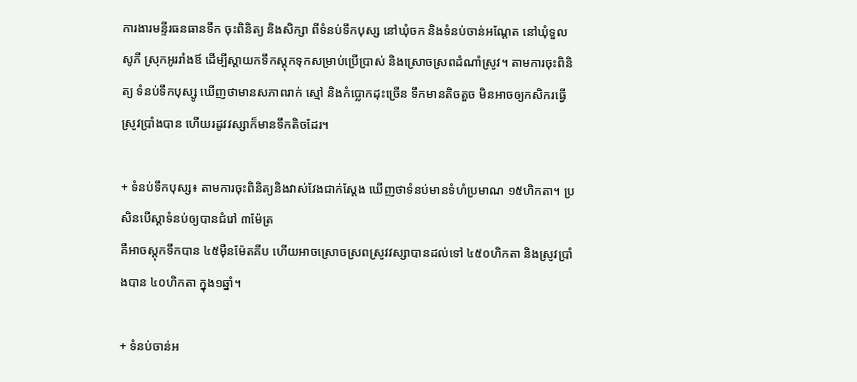ការងារមន្ទីរធនធានទឹក ចុះពិនិត្យ និងសិក្សា ពីទំនប់ទឹកបុស្ស នៅឃុំចក និងទំនប់ចាន់អណ្តែត នៅឃុំទួលសូភី ស្រុកអូររាំងឪ ដើម្បីស្តាយកទឹកស្តុកទុកសម្រាប់ប្រើប្រាស់ និងស្រោចស្រពដំណាំស្រូវ។ តាមការចុះពិនិត្យ ទំនប់ទឹកបុស្សូ ឃើញថាមានសភាពរាក់ ស្មៅ និងកំប្លោកដុះច្រើន ទឹកមានតិចតួច មិនអាចឲ្យកសិករធ្វើស្រូវប្រាំងបាន ហើយរដូវវស្សាក៏មានទឹកតិចដែរ។

+ ទំនប់ទឹកបុស្ស៖ តាមការចុះពិនិត្យនិងវាស់វែងជាក់ស្តែង ឃើញថាទំនប់មានទំហំប្រមាណ ១៥ហិកតា។ ប្រសិនបើស្តាទំនប់ឲ្យបានជំរៅ ៣ម៉ែត្រ
គឺអាចស្តុកទឹកបាន ៤៥ម៉ឺនម៉ែតគីប ហើយអាចស្រោចស្រពស្រូវវស្សាបានដល់ទៅ ៤៥០ហិកតា និងស្រូវប្រាំងបាន ៤០ហិកតា ក្នុង១ឆ្នាំ។

+ ទំនប់ចាន់អ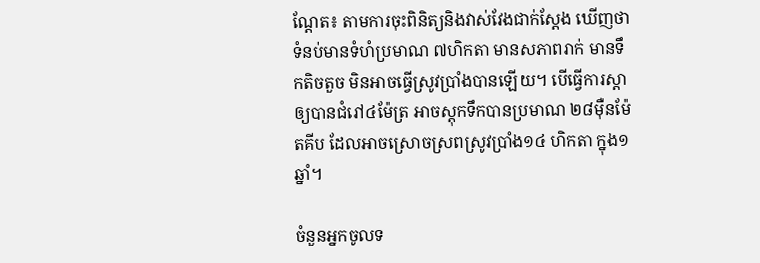ណ្តែត៖ តាមការចុះពិនិត្យនិងវាស់វែងជាក់ស្តែង ឃើញថាទំនប់មានទំហំប្រមាណ ៧ហិកតា មានសភាពរាក់ មានទឹកតិចតួច មិនអាចធ្វើស្រូវប្រាំងបានឡើយ។ បើធ្វើការស្តាឲ្យបានជំរៅ៤ម៉ែត្រ អាចស្តុកទឹកបានប្រមាណ ២៨ម៉ឺនម៉ែតគីប ដែលអាចស្រោចស្រពស្រូវប្រាំង១៤ ហិកតា ក្នុង១ឆ្នាំ។

ចំនួនអ្នកចូលទ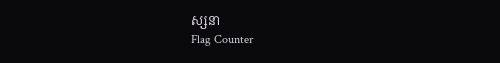ស្សនា
Flag Counter